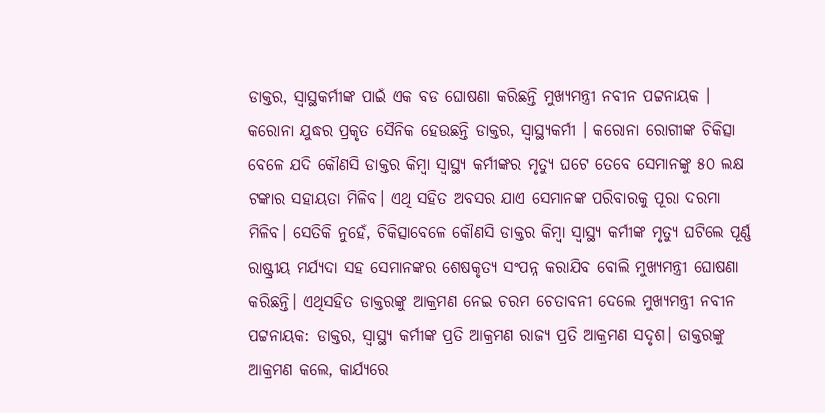ଡାକ୍ତର, ସ୍ୱାସ୍ଥକର୍ମୀଙ୍କ ପାଇଁ ଏକ ବଡ ଘୋଷଣା କରିଛନ୍ତି ମୁଖ୍ୟମନ୍ତ୍ରୀ ନବୀନ ପଟ୍ଟନାୟକ । କରୋନା ଯୁଦ୍ଧର ପ୍ରକୃତ ସୈନିକ ହେଉଛନ୍ତି ଡାକ୍ତର, ସ୍ୱାସ୍ଥ୍ୟକର୍ମୀ । କରୋନା ରୋଗୀଙ୍କ ଚିକିତ୍ସା ବେଳେ ଯଦି କୌଣସି ଡାକ୍ତର କିମ୍ବା ସ୍ୱାସ୍ଥ୍ୟ କର୍ମୀଙ୍କର ମୃତ୍ୟୁ ଘଟେ ତେବେ ସେମାନଙ୍କୁ ୫୦ ଲକ୍ଷ ଟଙ୍କାର ସହାୟତା ମିଳିବ। ଏଥି ସହିତ ଅବସର ଯାଏ ସେମାନଙ୍କ ପରିବାରକୁ ପୂରା ଦରମା ମିଳିବ। ସେତିକି ନୁହେଁ, ଚିକିତ୍ସାବେଳେ କୌଣସି ଡାକ୍ତର କିମ୍ବା ସ୍ୱାସ୍ଥ୍ୟ କର୍ମୀଙ୍କ ମୃତ୍ୟୁ ଘଟିଲେ ପୂର୍ଣ୍ଣ ରାଷ୍ଟ୍ରୀୟ ମର୍ଯ୍ୟଦା ସହ ସେମାନଙ୍କର ଶେଷକୃତ୍ୟ ସଂପନ୍ନ କରାଯିବ ବୋଲି ମୁଖ୍ୟମନ୍ତ୍ରୀ ଘୋଷଣା କରିଛନ୍ତି। ଏଥିସହିତ ଡାକ୍ତରଙ୍କୁ ଆକ୍ରମଣ ନେଇ ଚରମ ଚେତାବନୀ ଦେଲେ ମୁଖ୍ୟମନ୍ତ୍ରୀ ନବୀନ ପଟ୍ଟନାୟକ: ଡାକ୍ତର, ସ୍ୱାସ୍ଥ୍ୟ କର୍ମୀଙ୍କ ପ୍ରତି ଆକ୍ରମଣ ରାଜ୍ୟ ପ୍ରତି ଆକ୍ରମଣ ସଦୃଶ। ଡାକ୍ତରଙ୍କୁ ଆକ୍ରମଣ କଲେ, କାର୍ଯ୍ୟରେ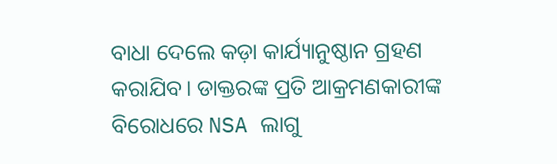ବାଧା ଦେଲେ କଡ଼ା କାର୍ଯ୍ୟାନୁଷ୍ଠାନ ଗ୍ରହଣ କରାଯିବ। ଡାକ୍ତରଙ୍କ ପ୍ରତି ଆକ୍ରମଣକାରୀଙ୍କ ବିରୋଧରେ NSA ଲାଗୁ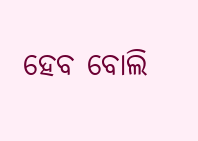ହେବ ବୋଲି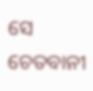ସେ ଚେତବାନୀ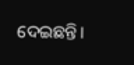ଦେଇଛନ୍ତି।